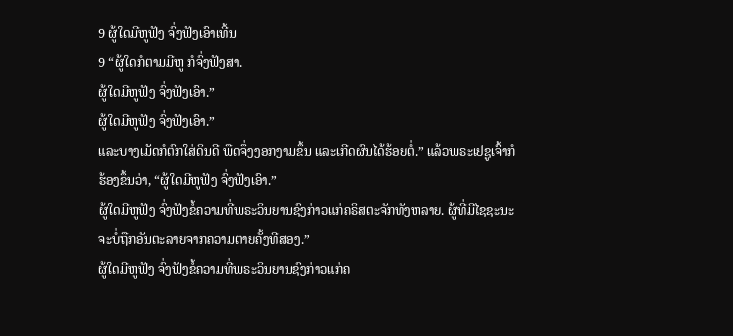9 ຜູ້ໃດມີຫູຟັງ ຈົ່ງຟັງເອົາເທີ້ນ
9 “ຜູ້ໃດກໍຕາມມີຫູ ກໍຈົ່ງຟັງສາ.
ຜູ້ໃດມີຫູຟັງ ຈົ່ງຟັງເອົາ.”
ຜູ້ໃດມີຫູຟັງ ຈົ່ງຟັງເອົາ.”
ແລະບາງເມັດກໍຕົກໃສ່ດິນດີ ພືດຈຶ່ງງອກງາມຂຶ້ນ ແລະເກີດຜົນໄດ້ຮ້ອຍຕໍ່.” ແລ້ວພຣະເຢຊູເຈົ້າກໍຮ້ອງຂຶ້ນວ່າ, “ຜູ້ໃດມີຫູຟັງ ຈົ່ງຟັງເອົາ.”
ຜູ້ໃດມີຫູຟັງ ຈົ່ງຟັງຂໍ້ຄວາມທີ່ພຣະວິນຍານຊົງກ່າວແກ່ຄຣິສຕະຈັກທັງຫລາຍ. ຜູ້ທີ່ມີໄຊຊະນະ ຈະບໍ່ຖືກອັນຕະລາຍຈາກຄວາມຕາຍຄັ້ງທີສອງ.”
ຜູ້ໃດມີຫູຟັງ ຈົ່ງຟັງຂໍ້ຄວາມທີ່ພຣະວິນຍານຊົງກ່າວແກ່ຄ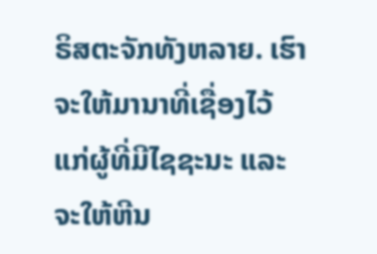ຣິສຕະຈັກທັງຫລາຍ. ເຮົາຈະໃຫ້ມານາທີ່ເຊື່ອງໄວ້ ແກ່ຜູ້ທີ່ມີໄຊຊະນະ ແລະຈະໃຫ້ຫີນ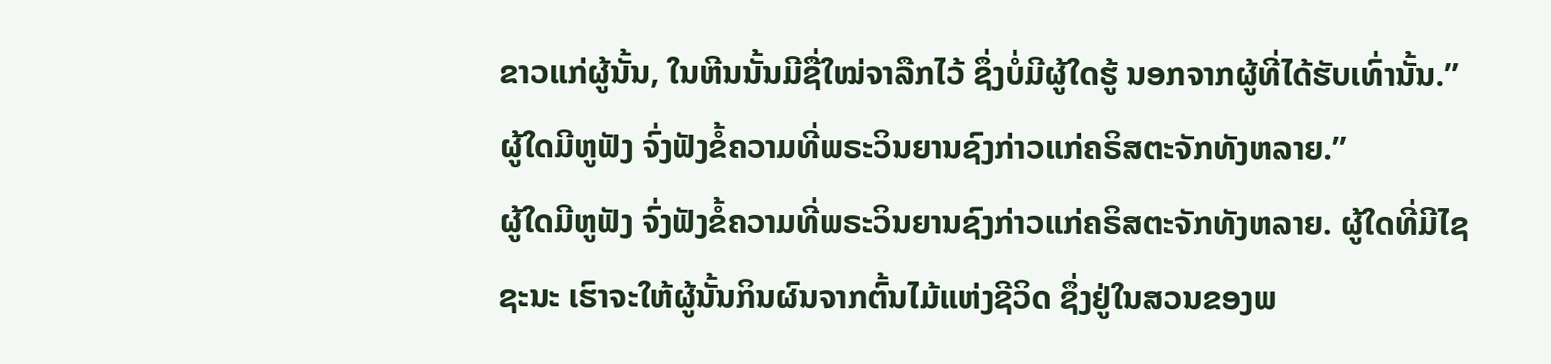ຂາວແກ່ຜູ້ນັ້ນ, ໃນຫີນນັ້ນມີຊື່ໃໝ່ຈາລືກໄວ້ ຊຶ່ງບໍ່ມີຜູ້ໃດຮູ້ ນອກຈາກຜູ້ທີ່ໄດ້ຮັບເທົ່ານັ້ນ.”
ຜູ້ໃດມີຫູຟັງ ຈົ່ງຟັງຂໍ້ຄວາມທີ່ພຣະວິນຍານຊົງກ່າວແກ່ຄຣິສຕະຈັກທັງຫລາຍ.”
ຜູ້ໃດມີຫູຟັງ ຈົ່ງຟັງຂໍ້ຄວາມທີ່ພຣະວິນຍານຊົງກ່າວແກ່ຄຣິສຕະຈັກທັງຫລາຍ. ຜູ້ໃດທີ່ມີໄຊຊະນະ ເຮົາຈະໃຫ້ຜູ້ນັ້ນກິນຜົນຈາກຕົ້ນໄມ້ແຫ່ງຊີວິດ ຊຶ່ງຢູ່ໃນສວນຂອງພ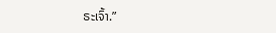ຣະເຈົ້າ.”